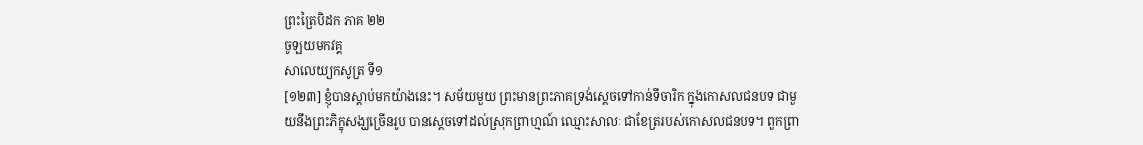ព្រះត្រៃបិដក ភាគ ២២
ចូឡយមកវគ្គ
សាលេយ្យកសូត្រ ទី១
[១២៣] ខ្ញុំបានស្តាប់មកយ៉ាងនេះ។ សម័យមួយ ព្រះមានព្រះភាគទ្រង់ស្តេចទៅកាន់ទីចារិក ក្នុងកោសលជនបទ ជាមួយនឹងព្រះភិក្ខុសង្ឃច្រើនរូប បានស្តេចទៅដល់ស្រុកព្រាហ្មណ៍ ឈ្មោះសាលៈ ជាខែត្ររបស់កោសលជនបទ។ ពួកព្រា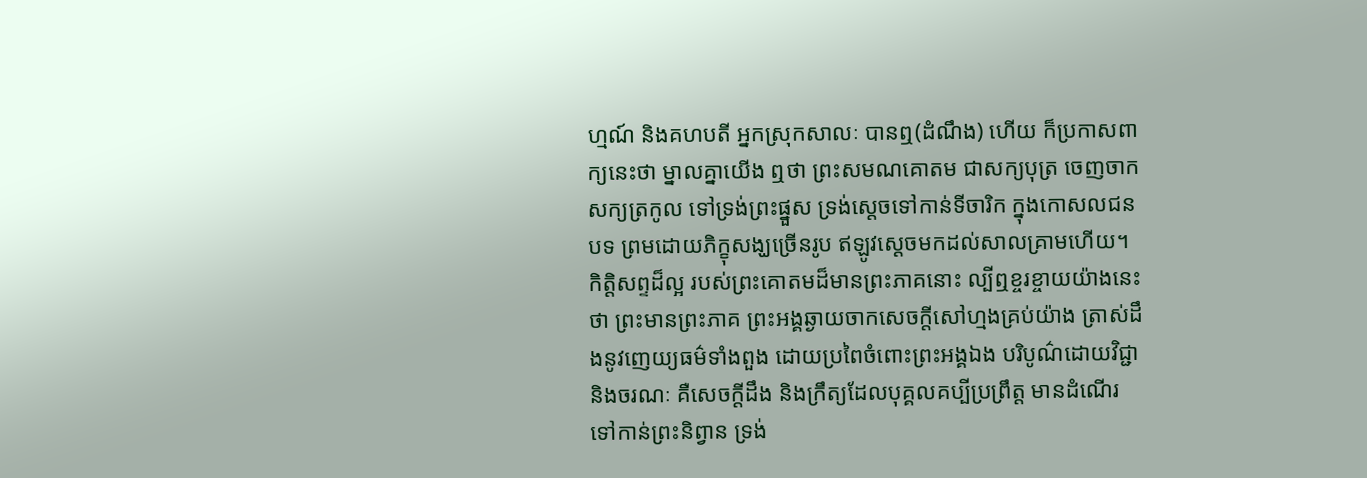ហ្មណ៍ និងគហបតី អ្នកស្រុកសាលៈ បានឮ(ដំណឹង) ហើយ ក៏ប្រកាសពាក្យនេះថា ម្នាលគ្នាយើង ឮថា ព្រះសមណគោតម ជាសក្យបុត្រ ចេញចាកសក្យត្រកូល ទៅទ្រង់ព្រះផ្នួស ទ្រង់ស្តេចទៅកាន់ទីចារិក ក្នុងកោសលជនបទ ព្រមដោយភិក្ខុសង្ឃច្រើនរូប ឥឡូវស្តេចមកដល់សាលគ្រាមហើយ។ កិត្តិសព្ទដ៏ល្អ របស់ព្រះគោតមដ៏មានព្រះភាគនោះ ល្បីឮខ្ចរខ្ចាយយ៉ាងនេះថា ព្រះមានព្រះភាគ ព្រះអង្គឆ្ងាយចាកសេចក្តីសៅហ្មងគ្រប់យ៉ាង ត្រាស់ដឹងនូវញេយ្យធម៌ទាំងពួង ដោយប្រពៃចំពោះព្រះអង្គឯង បរិបូណ៌ដោយវិជ្ជា និងចរណៈ គឺសេចក្តីដឹង និងក្រឹត្យដែលបុគ្គលគប្បីប្រព្រឹត្ត មានដំណើរទៅកាន់ព្រះនិព្វាន ទ្រង់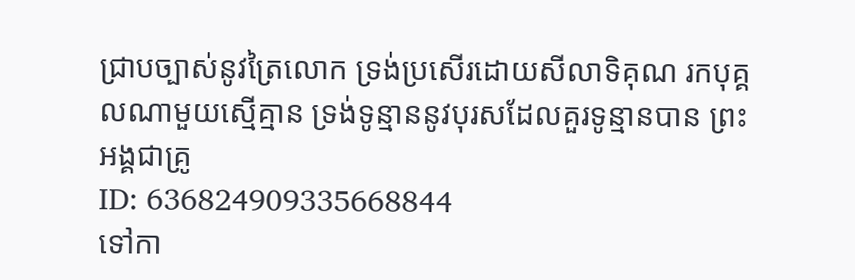ជ្រាបច្បាស់នូវត្រៃលោក ទ្រង់ប្រសើរដោយសីលាទិគុណ រកបុគ្គលណាមួយស្មើគ្មាន ទ្រង់ទូន្មាននូវបុរសដែលគួរទូន្មានបាន ព្រះអង្គជាគ្រូ
ID: 636824909335668844
ទៅកា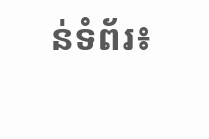ន់ទំព័រ៖